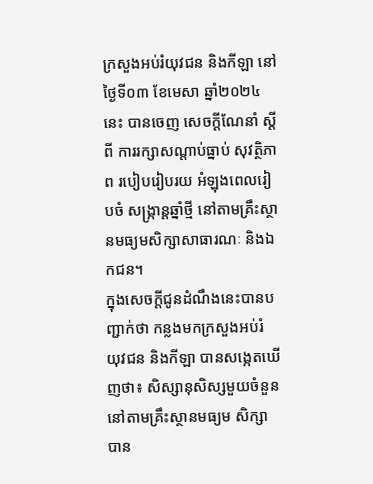ក្រសួងអប់រំយុវជន និងកីឡា នៅថ្ងៃទី០៣ ខែមេសា ឆ្នាំ២០២៤នេះ បានចេញ សេចក្តីណែនាំ ស្តីពី ការរក្សាសណ្តាប់ធ្នាប់ សុវត្ថិភាព របៀបរៀបរយ អំឡុងពេលរៀបចំ សង្ក្រាន្តឆ្នាំថ្មី នៅតាមគ្រឹះស្ថានមធ្យមសិក្សាសាធារណៈ និងឯកជន។
ក្នុងសេចក្តីជូនដំណឹងនេះបានបញ្ជាក់ថា កន្លងមកក្រសួងអប់រំ យុវជន និងកីឡា បានសង្កេតឃើញថា៖ សិស្សានុសិស្សមួយចំនួននៅតាមគ្រឹះស្ថានមធ្យម សិក្សាបាន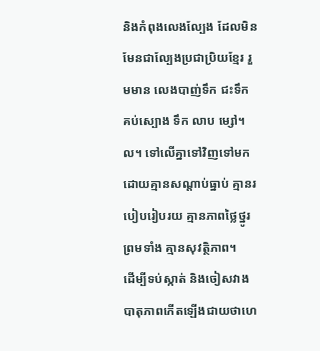និងកំពុងលេងល្បែង ដែលមិនមែនជាល្បែងប្រជាប្រិយខ្មែរ រួមមាន លេងបាញ់ទឹក ជះទឹក គប់ស្បោង ទឹក លាប ម្សៅ។ល។ ទៅលើគ្នាទៅវិញទៅមកដោយគ្មានសណ្តាប់ធ្នាប់ គ្មានរបៀបរៀបរយ គ្មានភាពថ្លៃថ្នូរ ព្រមទាំង គ្មានសុវត្ថិភាព។
ដើម្បីទប់ស្កាត់ និងចៀសវាង បាតុភាពកើតឡើងជាយថាហេ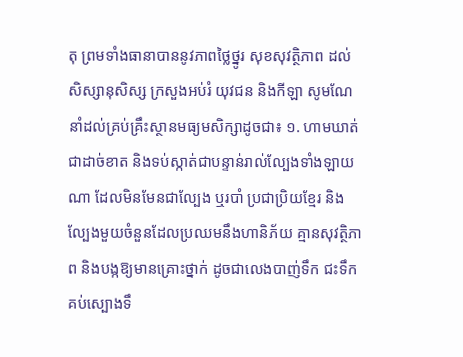តុ ព្រមទាំងធានាបាននូវភាពថ្លៃថ្នូរ សុខសុវត្ថិភាព ដល់សិស្សានុសិស្ស ក្រសួងអប់រំ យុវជន និងកីឡា សូមណែនាំដល់គ្រប់គ្រឹះស្ថានមធ្យមសិក្សាដូចជា៖ ១. ហាមឃាត់ជាដាច់ខាត និងទប់ស្កាត់ជាបន្ទាន់រាល់ល្បែងទាំងឡាយណា ដែលមិនមែនជាល្បែង ឬរបាំ ប្រជាប្រិយខ្មែរ និងល្បែងមួយចំនួនដែលប្រឈមនឹងហានិភ័យ គ្មានសុវត្ថិភាព និងបង្កឱ្យមានគ្រោះថ្នាក់ ដូចជាលេងបាញ់ទឹក ជះទឹក គប់ស្បោងទឹ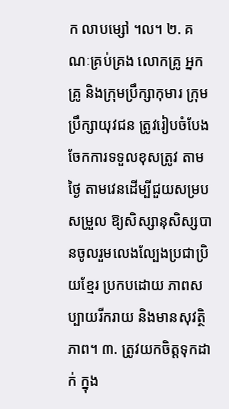ក លាបម្សៅ ។ល។ ២. គណៈគ្រប់គ្រង លោកគ្រូ អ្នកគ្រូ និងក្រុមប្រឹក្សាកុមារ ក្រុមប្រឹក្សាយុវជន ត្រូវរៀបចំបែងចែកការទទួលខុសត្រូវ តាមថ្ងៃ តាមវេនដើម្បីជួយសម្របសម្រួល ឱ្យសិស្សានុសិស្សបានចូលរួមលេងល្បែងប្រជាប្រិយខ្មែរ ប្រកបដោយ ភាពសប្បាយរីករាយ និងមានសុវត្ថិភាព។ ៣. ត្រូវយកចិត្តទុកដាក់ ក្នុង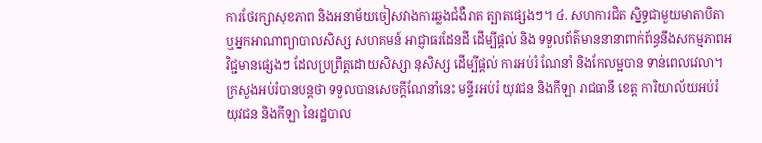ការថែរក្សាសុខភាព និងអនាម័យចៀសវាងការឆ្លងជំងឺរាត ត្បាតផ្សេងៗ។ ៤. សហការជិត ស្និទ្ធជាមួយមាតាបិតា ឬអ្នកអាណាព្យាបាលសិស្ស សហគមន៍ អាជ្ញាធរដែនដី ដើម្បីផ្តល់ និង ទទួលព័ត៌មាននានាពាក់ព័ន្ធនឹងសកម្មភាពអវិជ្ជមានផ្សេងៗ ដែលប្រព្រឹត្តដោយសិស្សា នុសិស្ស ដើម្បីផ្តល់ ការអប់រំ ណែនាំ និងកែលម្អបាន ទាន់ពេលវេលា។
ក្រសួងអប់រំបានបន្តថា ទទួលបានសេចក្តីណែនាំនេះ មន្ទីរអប់រំ យុវជន និងកីឡា រាជធានី ខេត្ត ការិយាល័យអប់រំ យុវជន និងកីឡា នៃរដ្ឋបាល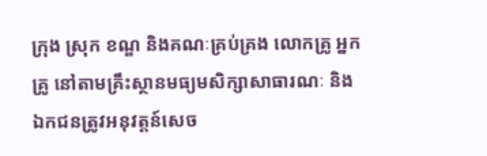ក្រុង ស្រុក ខណ្ឌ និងគណៈគ្រប់គ្រង លោកគ្រូ អ្នកគ្រូ នៅតាមគ្រឹះស្ថានមធ្យមសិក្សាសាធារណៈ និង ឯកជនត្រូវអនុវត្តន៍សេច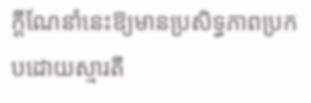ក្តីណែនាំនេះឱ្យមានប្រសិទ្ធភាពប្រកបដោយស្មារតី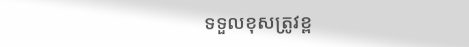ទទួលខុសត្រូវខ្ព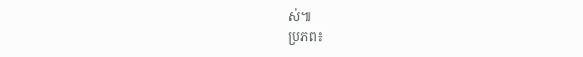ស់៕
ប្រភព៖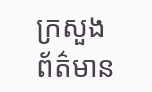ក្រសួងព័ត៌មាន